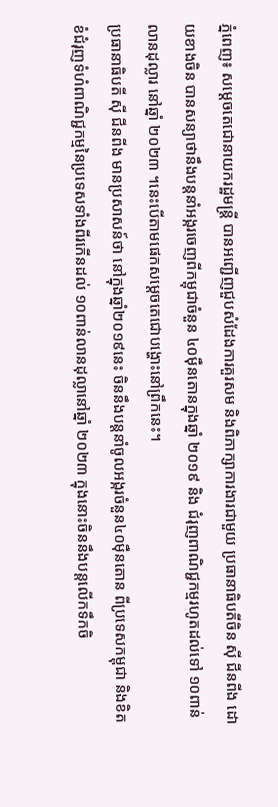ភ្នំពេញ៖ សម្តេចតេជោនាយករដ្ឋមន្រ្តី បានអញ្ជើញជួបសំដែងការគួរសម និងពិភាក្សាការងារជាមួយ ប្រធានាធិបតីចិន ស៊ី ជីនពីង ដោយខាងចិន បានសន្យាថានឹងបន្តនាំអង្ករចេញពីកម្ពុជាចំនួន ៤០ម៉ឺនតោនក្នុងឆ្នាំ ២០១៩ និង ជំរុញពាណិជ្ជកម្មរហូតដល់ទៅ ១០ពាន់លានដុល្លារ នៅឆ្នាំ ២០២៣ ។នេះបើតាមផេកសម្តេចតេជោបង្ហោះនៅព្រឹកនេះ។
ប្រធានាធិបតី ស៊ី ជីនពីង មានប្រសាសន៍ថា នៅក្នុងឆ្នាំ២០១៩នេះ ចិននឹងបន្តនាំចូលអង្ករចំនួន៤០ម៉ឺនតោន ពីប្រទេសកម្ពុជា និងខិតខំជំរុញទំហំពាណិជ្ជកម្មនៃប្រទេសទាំងពីរកើនដល់ ១០ពាន់លានដុល្លានៅឆ្នាំ ២០២៣ ក្នុងនោះចិននឹងបន្តលើកទឹកចិ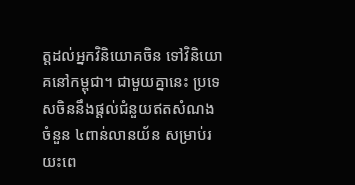ត្តដល់អ្នកវិនិយោគចិន ទៅវិនិយោគនៅកម្ពុជា។ ជាមួយគ្នានេះ ប្រទេសចិននឹងផ្តល់ជំនួយឥតសំណងចំនួន ៤ពាន់លានយ័ន សម្រាប់រយះពេ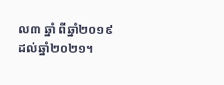ល៣ ឆ្នាំ ពីឆ្នាំ២០១៩ ដល់ឆ្នាំ២០២១។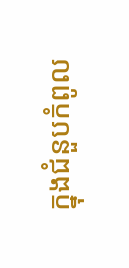ក្នុងជំនួបកំពូល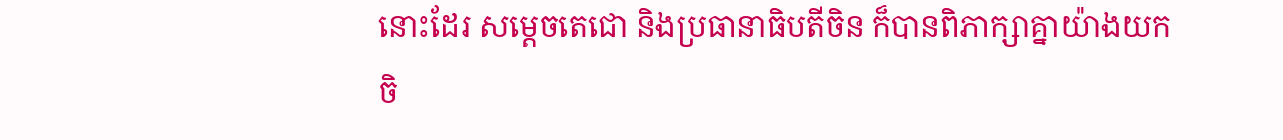នោះដែរ សម្តេចតេជោ និងប្រធានាធិបតីចិន ក៏បានពិភាក្សាគ្នាយ៉ាងយកចិ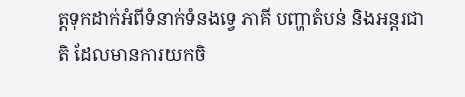ត្តទុកដាក់អំពីទំនាក់ទំនងទ្វេ ភាគី បញ្ហាតំបន់ និងអន្តរជាតិ ដែលមានការយកចិ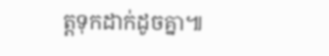ត្តទុកដាក់ដូចគ្នា៕